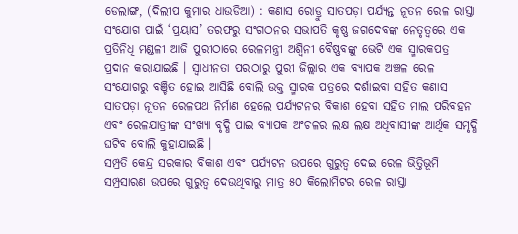ଡେଲାଙ୍ଗ, (ଦିଲୀପ କୁମାର ଧାଉଡିଆ) : କଣାସ ରୋଡ୍ରୁ ସାତପଡ଼ା ପର୍ଯ୍ୟନ୍ତ ନୂତନ ରେଳ ରାସ୍ତା ସଂଯୋଗ ପାଇଁ ‘ପ୍ରୟାସ’ ତରଫରୁ ସଂଗଠନର ସଭାପତି କୃଷ୍ଣ ଜଗଦେବଙ୍କ ନେତୃତ୍ୱରେ ଏକ ପ୍ରତିନିଧି ମଣ୍ଡଳୀ ଆଜି ପୁରୀଠାରେ ରେଳମନ୍ତ୍ରୀ ଅଶ୍ୱିନୀ ବୈଷ୍ଣବଙ୍କୁ ଭେଟି ଏକ ସ୍ମାରକପତ୍ର ପ୍ରଦାନ କରାଯାଇଛି । ସ୍ୱାଧୀନତା ପରଠାରୁ ପୁରୀ ଜିଲ୍ଲାର ଏକ ବ୍ୟାପକ ଅଞ୍ଚଳ ରେଳ ସଂଯୋଗରୁ ବଞ୍ଚିତ ହୋଇ ଆସିଛି ବୋଲି ଉକ୍ତ ସ୍ମାରକ ପତ୍ରରେ ଦର୍ଶାଇବା ସହିତ କଣାସ ସାତପଡ଼ା ନୂତନ ରେଳପଥ ନିର୍ମାଣ ହେଲେ ପର୍ଯ୍ୟଟନର ବିକାଶ ହେବା ସହିତ ମାଲ ପରିବହନ ଏବଂ ରେଳଯାତ୍ରୀଙ୍କ ସଂଖ୍ୟା ବୃଦ୍ଧି ପାଇ ବ୍ୟାପକ ଅଂଚଳର ଲକ୍ଷ ଲକ୍ଷ ଅଧିବାସୀଙ୍କ ଆର୍ଥିକ ସମୃଦ୍ଧି ଘଟିବ ବୋଲି କୁହାଯାଇଛି ।
ସମ୍ପ୍ରତି କେନ୍ଦ୍ର ସରକାର ବିକାଶ ଏବଂ ପର୍ଯ୍ୟଟନ ଉପରେ ଗୁରୁତ୍ୱ ଦେଇ ରେଳ ଭିତ୍ତିଭୂମି ସମ୍ପ୍ରସାରଣ ଉପରେ ଗୁରୁତ୍ୱ ଦେଉଥିବାରୁ ମାତ୍ର ୫୦ କିଲୋମିଟର ରେଳ ରାସ୍ତା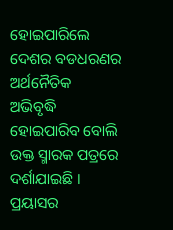ହୋଇପାରିଲେ ଦେଶର ବଡଧରଣର ଅର୍ଥନୈତିକ ଅଭିବୃଦ୍ଧି ହୋଇପାରିବ ବୋଲି ଉକ୍ତ ସ୍ମାରକ ପତ୍ରରେ ଦର୍ଶାଯାଇଛି । ପ୍ରୟାସର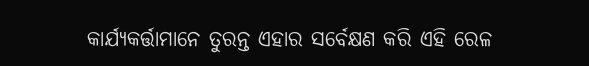କାର୍ଯ୍ୟକର୍ତ୍ତାମାନେ ତୁରନ୍ତ ଏହାର ସର୍ବେକ୍ଷଣ କରି ଏହି ରେଳ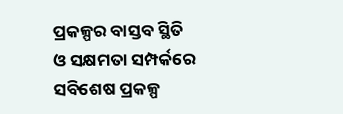ପ୍ରକଳ୍ପର ବାସ୍ତବ ସ୍ଥିତି ଓ ସକ୍ଷମତା ସମ୍ପର୍କରେ ସବିଶେଷ ପ୍ରକଳ୍ପ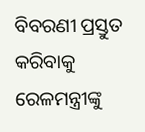ବିବରଣୀ ପ୍ରସ୍ତୁତ କରିବାକୁ ରେଳମନ୍ତ୍ରୀଙ୍କୁ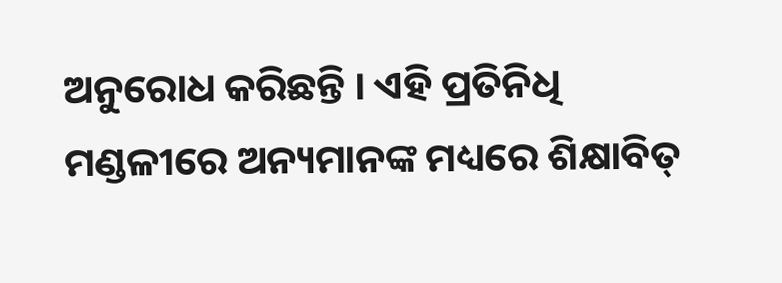ଅନୁରୋଧ କରିଛନ୍ତି । ଏହି ପ୍ରତିନିଧି ମଣ୍ଡଳୀରେ ଅନ୍ୟମାନଙ୍କ ମଧ୍ୟରେ ଶିକ୍ଷାବିତ୍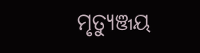ମୃତ୍ୟୁଞ୍ଜୟ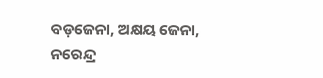ବଡ଼ଜେନା, ଅକ୍ଷୟ ଜେନା, ନରେନ୍ଦ୍ର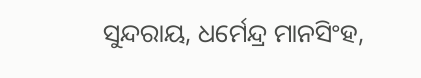ସୁନ୍ଦରାୟ, ଧର୍ମେନ୍ଦ୍ର ମାନସିଂହ,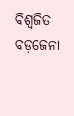ବିଶ୍ୱଜିତ ବଡ଼ଜେନା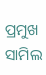ପ୍ରମୁଖ ସାମିଲ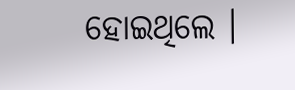ହୋଇଥିଲେ ।